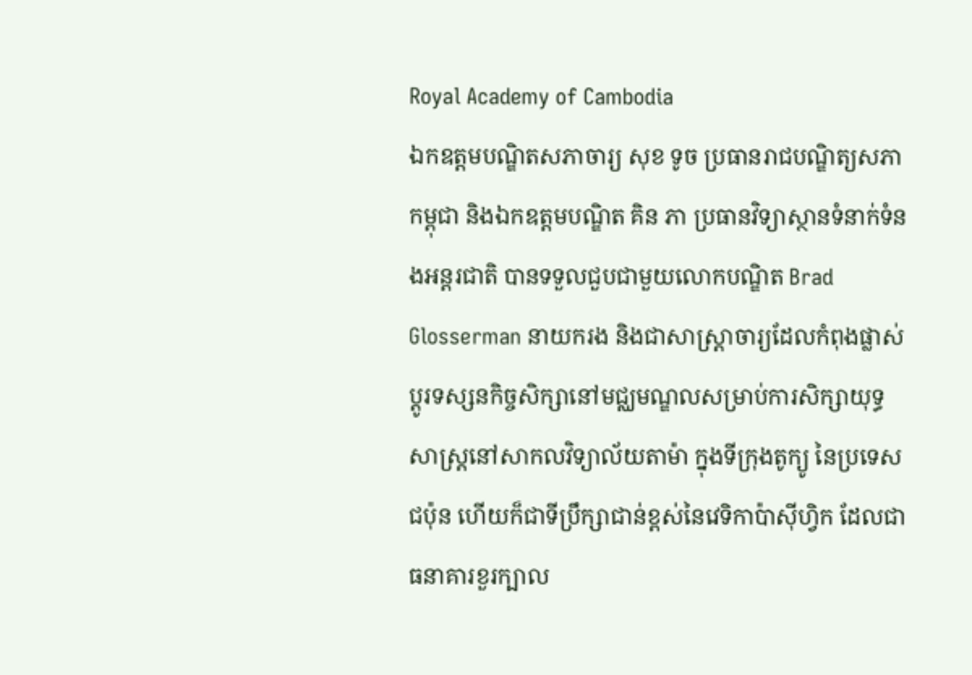Royal Academy of Cambodia
ឯកឧត្តមបណ្ឌិតសភាចារ្យ សុខ ទូច ប្រធានរាជបណ្ឌិត្យសភាកម្ពុជា និងឯកឧត្តមបណ្ឌិត គិន ភា ប្រធានវិទ្យាស្ថានទំនាក់ទំនងអន្តរជាតិ បានទទួលជួបជាមួយលោកបណ្ឌិត Brad Glosserman នាយករង និងជាសាស្ត្រាចារ្យដែលកំពុងផ្លាស់ប្តូរទស្សនកិច្ចសិក្សានៅមជ្ឈមណ្ឌលសម្រាប់ការសិក្សាយុទ្ធសាស្ត្រនៅសាកលវិទ្យាល័យតាម៉ា ក្នុងទីក្រុងតូក្យូ នៃប្រទេសជប៉ុន ហើយក៏ជាទីប្រឹក្សាជាន់ខ្ពស់នៃវេទិកាប៉ាស៊ីហ្វិក ដែលជាធនាគារខួរក្បាល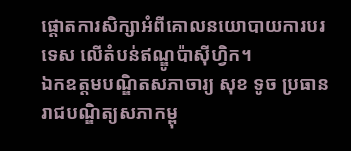ផ្តោតការសិក្សាអំពីគោលនយោបាយការបរទេស លើតំបន់ឥណ្ឌូប៉ាស៊ីហ្វិក។
ឯកឧត្តមបណ្ឌិតសភាចារ្យ សុខ ទូច ប្រធានរាជបណ្ឌិត្យសភាកម្ពុ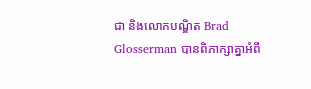ជា និងលោកបណ្ឌិត Brad Glosserman បានពិភាក្សាគ្នាអំពី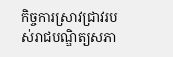កិច្ចការស្រាវជ្រាវរបស់រាជបណ្ឌិត្យសភា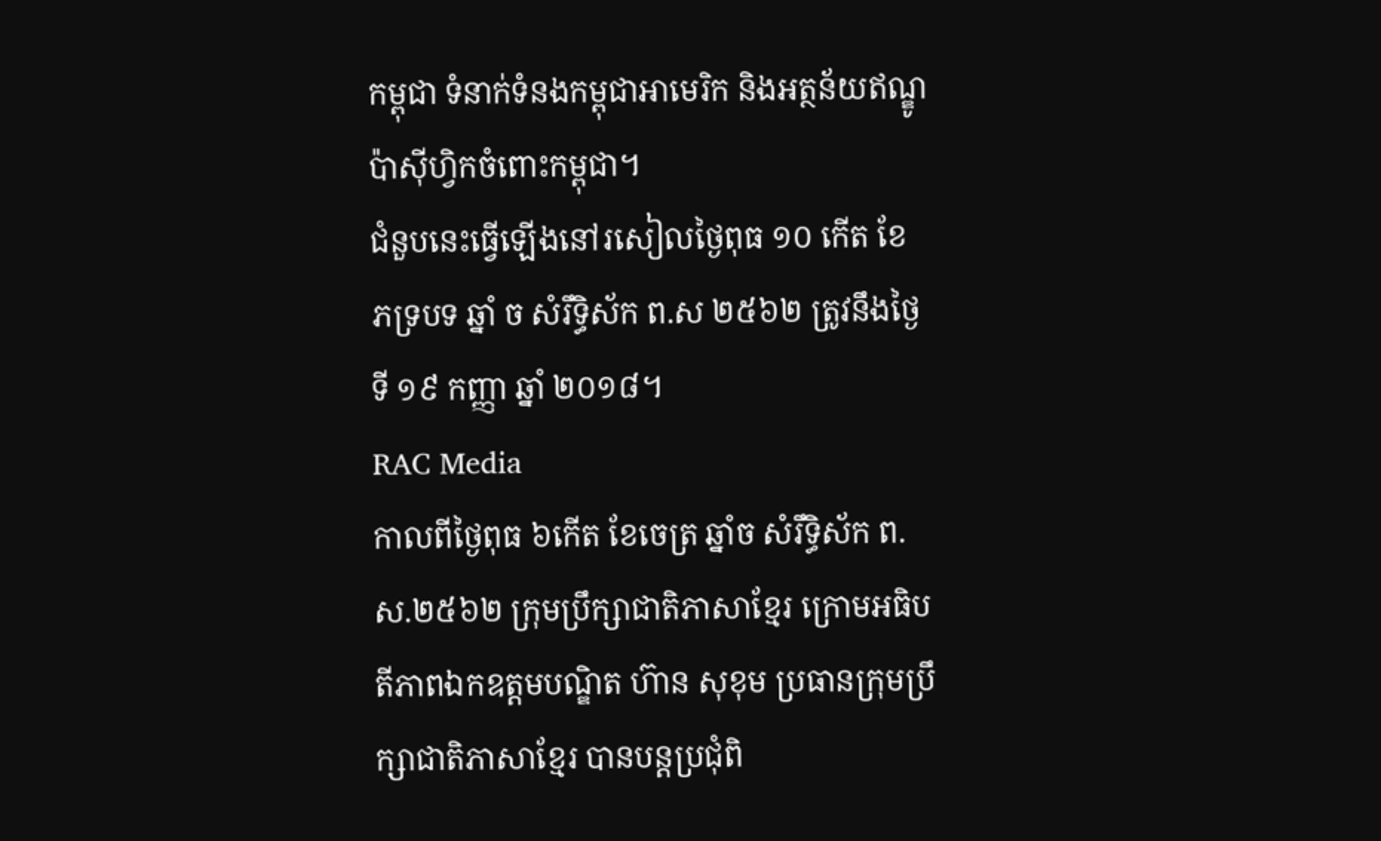កម្ពុជា ទំនាក់ទំនងកម្ពុជាអាមេរិក និងអត្ថន័យឥណ្ឌូប៉ាស៊ីហ្វិកចំពោះកម្ពុជា។
ជំនួបនេះធ្វើឡើងនៅរសៀលថ្ងៃពុធ ១០ កើត ខែ ភទ្របទ ឆ្នាំ ច សំរឹទ្ធិស័ក ព.ស ២៥៦២ ត្រូវនឹងថ្ងៃទី ១៩ កញ្ញា ឆ្នាំ ២០១៨។
RAC Media
កាលពីថ្ងៃពុធ ៦កេីត ខែចេត្រ ឆ្នាំច សំរឹទ្ធិស័ក ព.ស.២៥៦២ ក្រុមប្រឹក្សាជាតិភាសាខ្មែរ ក្រោមអធិបតីភាពឯកឧត្តមបណ្ឌិត ហ៊ាន សុខុម ប្រធានក្រុមប្រឹក្សាជាតិភាសាខ្មែរ បានបន្តប្រជុំពិ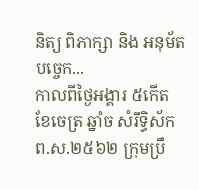និត្យ ពិភាក្សា និង អនុម័តបច្ចេក...
កាលពីថ្ងៃអង្គារ ៥កេីត ខែចេត្រ ឆ្នាំច សំរឹទ្ធិស័ក ព.ស.២៥៦២ ក្រុមប្រឹ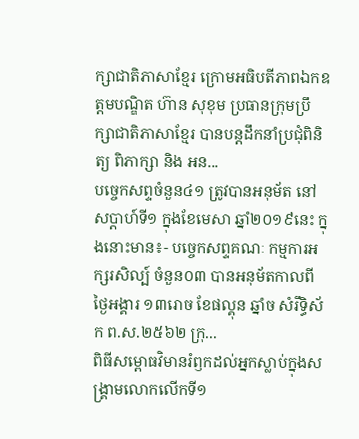ក្សាជាតិភាសាខ្មែរ ក្រោមអធិបតីភាពឯកឧត្តមបណ្ឌិត ហ៊ាន សុខុម ប្រធានក្រុមប្រឹក្សាជាតិភាសាខ្មែរ បានបន្តដឹកនាំប្រជុំពិនិត្យ ពិភាក្សា និង អន...
បច្ចេកសព្ទចំនួន៤១ ត្រូវបានអនុម័ត នៅសប្តាហ៍ទី១ ក្នុងខែមេសា ឆ្នាំ២០១៩នេះ ក្នុងនោះមាន៖- បច្ចេកសព្ទគណៈ កម្មការអក្សរសិល្ប៍ ចំនួន០៣ បានអនុម័តកាលពីថ្ងៃអង្គារ ១៣រោច ខែផល្គុន ឆ្នាំច សំរឹទ្ធិស័ក ព.ស.២៥៦២ ក្រុ...
ពិធីសម្ពោធវិមានរំឭកដល់អ្នកស្លាប់ក្នុងសង្គ្រាមលោកលើកទី១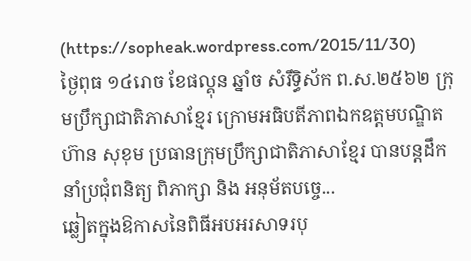(https://sopheak.wordpress.com/2015/11/30)
ថ្ងៃពុធ ១៤រោច ខែផល្គុន ឆ្នាំច សំរឹទ្ធិស័ក ព.ស.២៥៦២ ក្រុមប្រឹក្សាជាតិភាសាខ្មែរ ក្រោមអធិបតីភាពឯកឧត្តមបណ្ឌិត ហ៊ាន សុខុម ប្រធានក្រុមប្រឹក្សាជាតិភាសាខ្មែរ បានបន្តដឹកនាំប្រជុំពនិត្យ ពិភាក្សា និង អនុម័តបច្ចេ...
ឆ្លៀតក្នុងឱកាសនៃពិធីអបអរសាទរបុ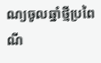ណ្យចូលឆ្នាំថ្មីប្រពៃណី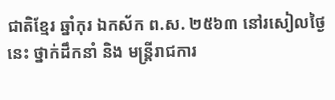ជាតិខ្មែរ ឆ្នាំកុរ ឯកស័ក ព.ស. ២៥៦៣ នៅរសៀលថ្ងៃនេះ ថ្នាក់ដឹកនាំ និង មន្ត្រីរាជការ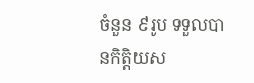ចំនួន ៩រូប ទទួលបានកិត្តិយស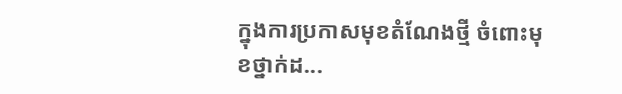ក្នុងការប្រកាសមុខតំណែងថ្មី ចំពោះមុខថ្នាក់ដ...